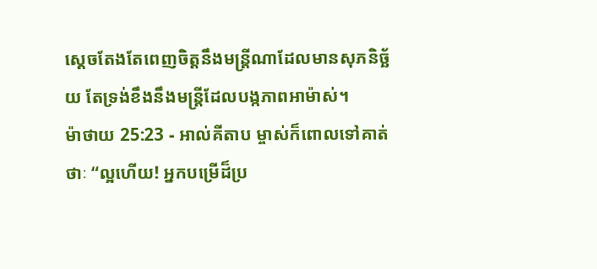ស្តេចតែងតែពេញចិត្តនឹងមន្ត្រីណាដែលមានសុភនិច្ឆ័យ តែទ្រង់ខឹងនឹងមន្ត្រីដែលបង្កភាពអាម៉ាស់។
ម៉ាថាយ 25:23 - អាល់គីតាប ម្ចាស់ក៏ពោលទៅគាត់ថាៈ “ល្អហើយ! អ្នកបម្រើដ៏ប្រ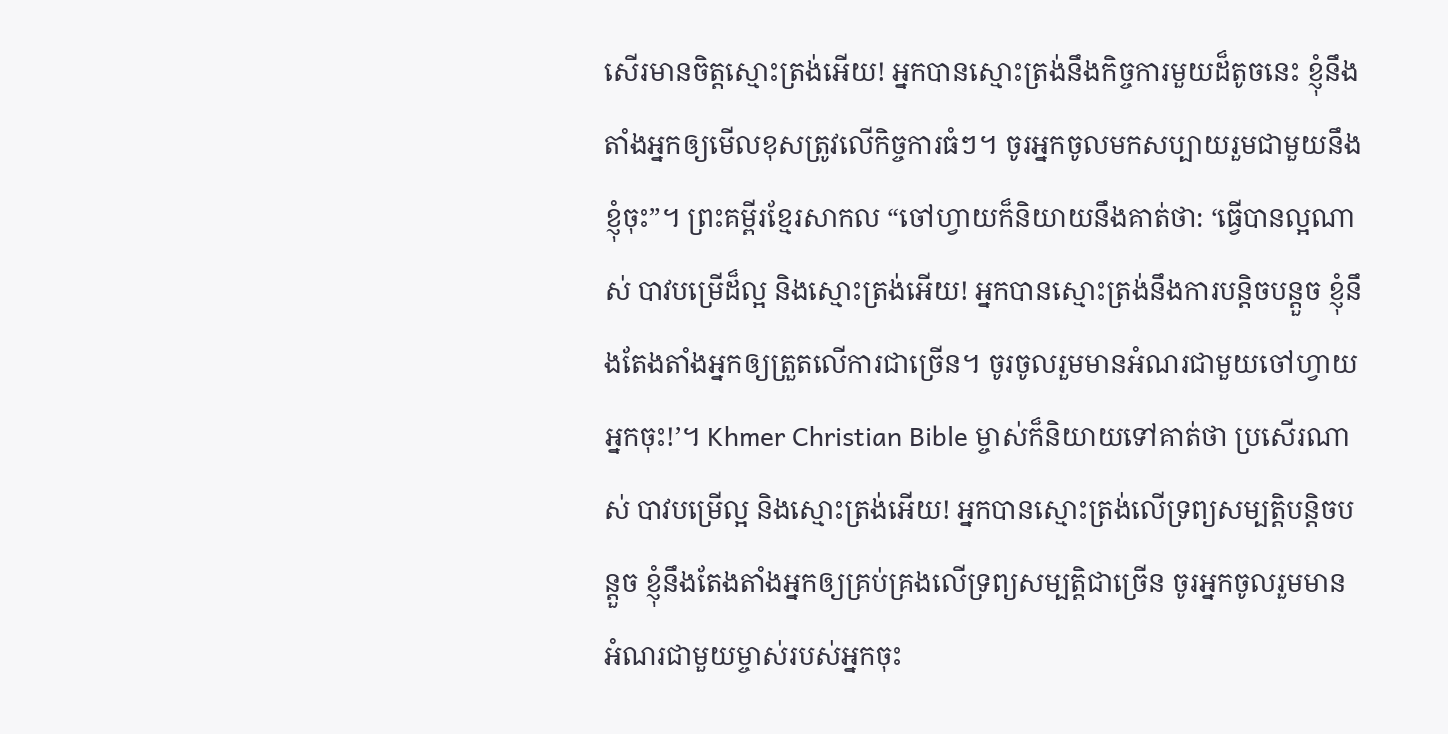សើរមានចិត្ដស្មោះត្រង់អើយ! អ្នកបានស្មោះត្រង់នឹងកិច្ចការមួយដ៏តូចនេះ ខ្ញុំនឹងតាំងអ្នកឲ្យមើលខុសត្រូវលើកិច្ចការធំៗ។ ចូរអ្នកចូលមកសប្បាយរួមជាមួយនឹងខ្ញុំចុះ”។ ព្រះគម្ពីរខ្មែរសាកល “ចៅហ្វាយក៏និយាយនឹងគាត់ថា: ‘ធ្វើបានល្អណាស់ បាវបម្រើដ៏ល្អ និងស្មោះត្រង់អើយ! អ្នកបានស្មោះត្រង់នឹងការបន្តិចបន្តួច ខ្ញុំនឹងតែងតាំងអ្នកឲ្យត្រួតលើការជាច្រើន។ ចូរចូលរួមមានអំណរជាមួយចៅហ្វាយអ្នកចុះ!’។ Khmer Christian Bible ម្ចាស់ក៏និយាយទៅគាត់ថា ប្រសើរណាស់ បាវបម្រើល្អ និងស្មោះត្រង់អើយ! អ្នកបានស្មោះត្រង់លើទ្រព្យសម្បត្តិបន្តិចបន្តួច ខ្ញុំនឹងតែងតាំងអ្នកឲ្យគ្រប់គ្រងលើទ្រព្យសម្បត្តិជាច្រើន ចូរអ្នកចូលរួមមានអំណរជាមួយម្ចាស់របស់អ្នកចុះ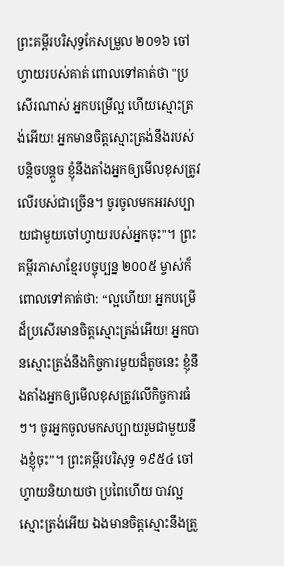ព្រះគម្ពីរបរិសុទ្ធកែសម្រួល ២០១៦ ចៅហ្វាយរបស់គាត់ ពោលទៅគាត់ថា "ប្រសើរណាស់ អ្នកបម្រើល្អ ហើយស្មោះត្រង់អើយ! អ្នកមានចិត្តស្មោះត្រង់នឹងរបស់បន្តិចបន្តួច ខ្ញុំនឹងតាំងអ្នកឲ្យមើលខុសត្រូវលើរបស់ជាច្រើន។ ចូរចូលមកអរសប្បាយជាមួយចៅហ្វាយរបស់អ្នកចុះ"។ ព្រះគម្ពីរភាសាខ្មែរបច្ចុប្បន្ន ២០០៥ ម្ចាស់ក៏ពោលទៅគាត់ថា: “ល្អហើយ! អ្នកបម្រើដ៏ប្រសើរមានចិត្តស្មោះត្រង់អើយ! អ្នកបានស្មោះត្រង់នឹងកិច្ចការមួយដ៏តូចនេះ ខ្ញុំនឹងតាំងអ្នកឲ្យមើលខុសត្រូវលើកិច្ចការធំៗ។ ចូរអ្នកចូលមកសប្បាយរួមជាមួយនឹងខ្ញុំចុះ”។ ព្រះគម្ពីរបរិសុទ្ធ ១៩៥៤ ចៅហ្វាយនិយាយថា ប្រពៃហើយ បាវល្អស្មោះត្រង់អើយ ឯងមានចិត្តស្មោះនឹងត្រួ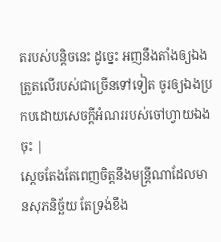តរបស់បន្តិចនេះ ដូច្នេះ អញនឹងតាំងឲ្យឯងត្រួតលើរបស់ជាច្រើនទៅទៀត ចូរឲ្យឯងប្រកបដោយសេចក្ដីអំណររបស់ចៅហ្វាយឯងចុះ |
ស្តេចតែងតែពេញចិត្តនឹងមន្ត្រីណាដែលមានសុភនិច្ឆ័យ តែទ្រង់ខឹង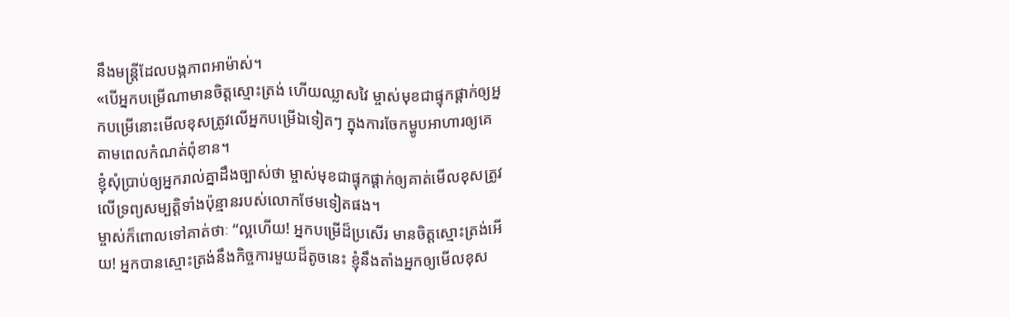នឹងមន្ត្រីដែលបង្កភាពអាម៉ាស់។
«បើអ្នកបម្រើណាមានចិត្ដស្មោះត្រង់ ហើយឈ្លាសវៃ ម្ចាស់មុខជាផ្ទុកផ្ដាក់ឲ្យអ្នកបម្រើនោះមើលខុសត្រូវលើអ្នកបម្រើឯទៀតៗ ក្នុងការចែកម្ហូបអាហារឲ្យគេ តាមពេលកំណត់ពុំខាន។
ខ្ញុំសុំប្រាប់ឲ្យអ្នករាល់គ្នាដឹងច្បាស់ថា ម្ចាស់មុខជាផ្ទុកផ្ដាក់ឲ្យគាត់មើលខុសត្រូវ លើទ្រព្យសម្បត្តិទាំងប៉ុន្មានរបស់លោកថែមទៀតផង។
ម្ចាស់ក៏ពោលទៅគាត់ថាៈ “ល្អហើយ! អ្នកបម្រើដ៏ប្រសើរ មានចិត្ដស្មោះត្រង់អើយ! អ្នកបានស្មោះត្រង់នឹងកិច្ចការមួយដ៏តូចនេះ ខ្ញុំនឹងតាំងអ្នកឲ្យមើលខុស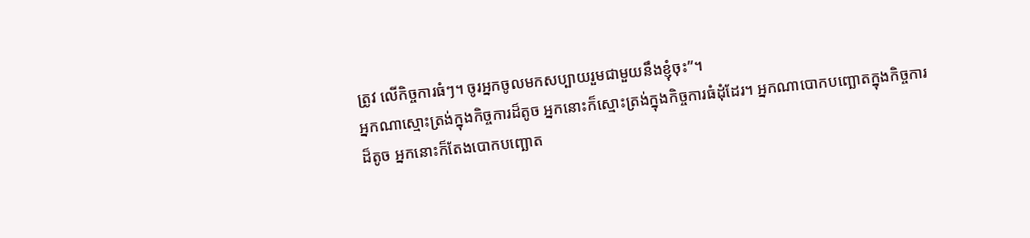ត្រូវ លើកិច្ចការធំៗ។ ចូរអ្នកចូលមកសប្បាយរួមជាមួយនឹងខ្ញុំចុះ”។
អ្នកណាស្មោះត្រង់ក្នុងកិច្ចការដ៏តូច អ្នកនោះក៏ស្មោះត្រង់ក្នុងកិច្ចការធំដុំដែរ។ អ្នកណាបោកបញ្ឆោតក្នុងកិច្ចការដ៏តូច អ្នកនោះក៏តែងបោកបញ្ឆោត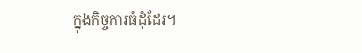ក្នុងកិច្ចការធំដុំដែរ។